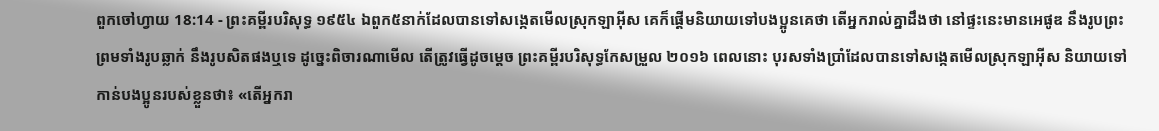ពួកចៅហ្វាយ 18:14 - ព្រះគម្ពីរបរិសុទ្ធ ១៩៥៤ ឯពួក៥នាក់ដែលបានទៅសង្កេតមើលស្រុកឡាអ៊ីស គេក៏ផ្តើមនិយាយទៅបងប្អូនគេថា តើអ្នករាល់គ្នាដឹងថា នៅផ្ទះនេះមានអេផូឌ នឹងរូបព្រះ ព្រមទាំងរូបឆ្លាក់ នឹងរូបសិតផងឬទេ ដូច្នេះពិចារណាមើល តើត្រូវធ្វើដូចម្តេច ព្រះគម្ពីរបរិសុទ្ធកែសម្រួល ២០១៦ ពេលនោះ បុរសទាំងប្រាំដែលបានទៅសង្កេតមើលស្រុកឡាអ៊ីស និយាយទៅកាន់បងប្អូនរបស់ខ្លួនថា៖ «តើអ្នករា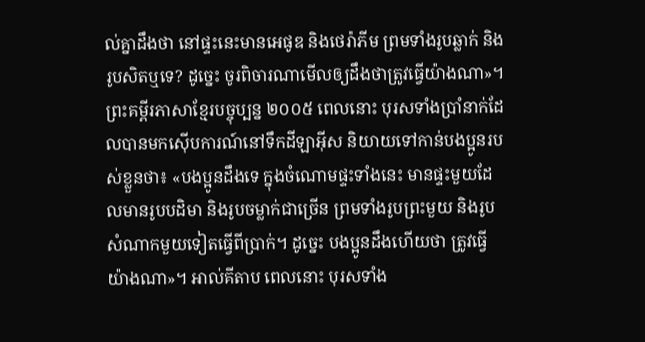ល់គ្នាដឹងថា នៅផ្ទះនេះមានអេផូឌ និងថេរ៉ាភីម ព្រមទាំងរូបឆ្លាក់ និងរូបសិតឬទេ? ដូច្នេះ ចូរពិចារណាមើលឲ្យដឹងថាត្រូវធ្វើយ៉ាងណា»។ ព្រះគម្ពីរភាសាខ្មែរបច្ចុប្បន្ន ២០០៥ ពេលនោះ បុរសទាំងប្រាំនាក់ដែលបានមកស៊ើបការណ៍នៅទឹកដីឡាអ៊ីស និយាយទៅកាន់បងប្អូនរបស់ខ្លួនថា៖ «បងប្អូនដឹងទេ ក្នុងចំណោមផ្ទះទាំងនេះ មានផ្ទះមួយដែលមានរូបបដិមា និងរូបចម្លាក់ជាច្រើន ព្រមទាំងរូបព្រះមួយ និងរូបសំណាកមួយទៀតធ្វើពីប្រាក់។ ដូច្នេះ បងប្អូនដឹងហើយថា ត្រូវធ្វើយ៉ាងណា»។ អាល់គីតាប ពេលនោះ បុរសទាំង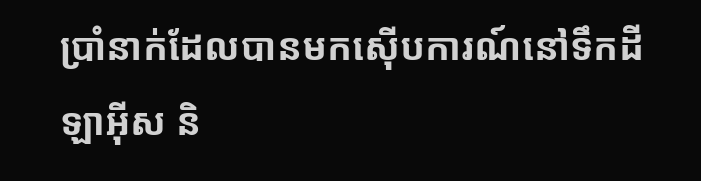ប្រាំនាក់ដែលបានមកស៊ើបការណ៍នៅទឹកដីឡាអ៊ីស និ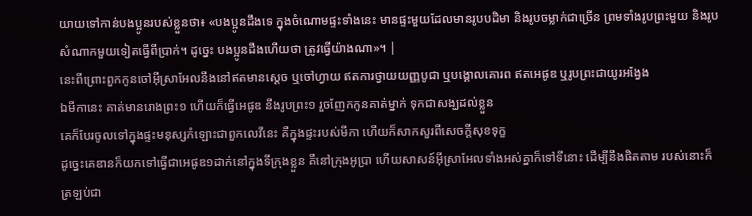យាយទៅកាន់បងប្អូនរបស់ខ្លួនថា៖ «បងប្អូនដឹងទេ ក្នុងចំណោមផ្ទះទាំងនេះ មានផ្ទះមួយដែលមានរូបបដិមា និងរូបចម្លាក់ជាច្រើន ព្រមទាំងរូបព្រះមួយ និងរូបសំណាកមួយទៀតធ្វើពីប្រាក់។ ដូច្នេះ បងប្អូនដឹងហើយថា ត្រូវធ្វើយ៉ាងណា»។ |
នេះពីព្រោះពួកកូនចៅអ៊ីស្រាអែលនឹងនៅឥតមានស្តេច ឬចៅហ្វាយ ឥតការថ្វាយយញ្ញបូជា ឬបង្គោលគោរព ឥតអេផូឌ ឬរូបព្រះជាយូរអង្វែង
ឯមីកានេះ គាត់មានរោងព្រះ១ ហើយក៏ធ្វើអេផូឌ នឹងរូបព្រះ១ រួចញែកកូនគាត់ម្នាក់ ទុកជាសង្ឃដល់ខ្លួន
គេក៏បែរចូលទៅក្នុងផ្ទះមនុស្សកំឡោះជាពួកលេវីនេះ គឺក្នុងផ្ទះរបស់មីកា ហើយក៏សាកសួរពីសេចក្ដីសុខទុក្ខ
ដូច្នេះគេឌានក៏យកទៅធ្វើជាអេផូឌ១ដាក់នៅក្នុងទីក្រុងខ្លួន គឺនៅក្រុងអូប្រា ហើយសាសន៍អ៊ីស្រាអែលទាំងអស់គ្នាក៏ទៅទីនោះ ដើម្បីនឹងផិតតាម របស់នោះក៏ត្រឡប់ជា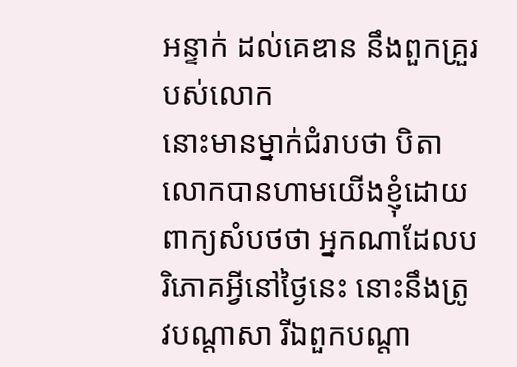អន្ទាក់ ដល់គេឌាន នឹងពួកគ្រួរបស់លោក
នោះមានម្នាក់ជំរាបថា បិតាលោកបានហាមយើងខ្ញុំដោយពាក្យសំបថថា អ្នកណាដែលបរិភោគអ្វីនៅថ្ងៃនេះ នោះនឹងត្រូវបណ្តាសា រីឯពួកបណ្តា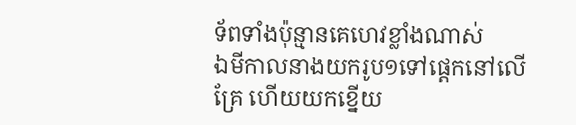ទ័ពទាំងប៉ុន្មានគេហេវខ្លាំងណាស់
ឯមីកាលនាងយករូប១ទៅផ្តេកនៅលើគ្រែ ហើយយកខ្នើយ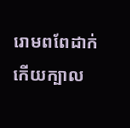រោមពពែដាក់កើយក្បាល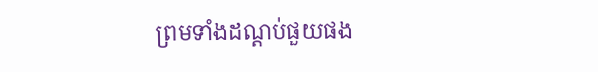ព្រមទាំងដណ្តប់ផួយផង